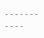- - - - - - - - - - -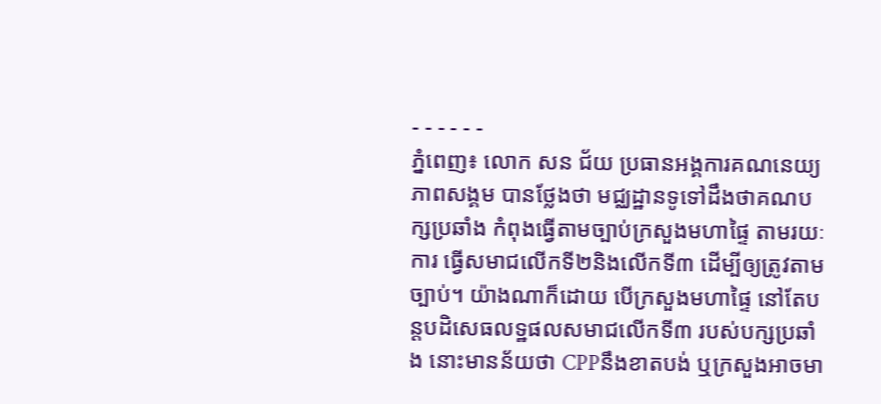- - - - - -
ភ្នំពេញ៖ លោក សន ជ័យ ប្រធានអង្គការគណនេយ្យភាពសង្គម បានថ្លែងថា មជ្ឈដ្ឋានទូទៅដឹងថាគណបក្សប្រឆាំង កំពុងធ្វើតាមច្បាប់ក្រសួងមហាផ្ទៃ តាមរយៈការ ធ្វើសមាជលើកទី២និងលើកទី៣ ដើម្បីឲ្យត្រូវតាមច្បាប់។ យ៉ាងណាក៏ដោយ បើក្រសួងមហាផ្ទៃ នៅតែបន្តបដិសេធលទ្ឋផលសមាជលើកទី៣ របស់បក្សប្រឆាំង នោះមានន័យថា CPPនឹងខាតបង់ ឬក្រសួងអាចមា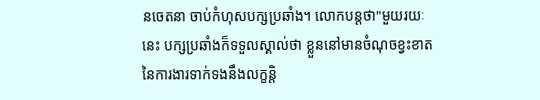នចេតនា ចាប់កំហុសបក្សប្រឆាំង។ លោកបន្តថា"មួយរយៈនេះ បក្សប្រឆាំងក៏ទទួលស្គាល់ថា ខ្លួននៅមានចំណុចខ្វះខាត នៃការងារទាក់ទងនឹងលក្ខន្តិ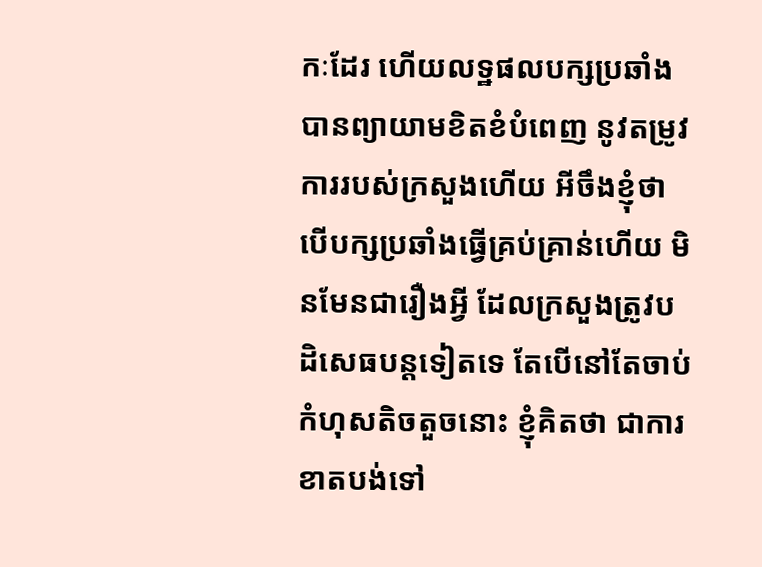កៈដែរ ហើយលទ្ឋផលបក្សប្រឆាំង បានព្យាយាមខិតខំបំពេញ នូវតម្រូវការរបស់ក្រសួងហើយ អីចឹងខ្ញុំថា បើបក្សប្រឆាំងធ្វើគ្រប់គ្រាន់ហើយ មិនមែនជារឿងអ្វី ដែលក្រសួងត្រូវបដិសេធបន្តទៀតទេ តែបើនៅតែចាប់កំហុសតិចតួចនោះ ខ្ញុំគិតថា ជាការខាតបង់ទៅ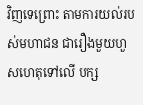វិញទេព្រោះ តាមការយល់របស់មហាជន ជារឿងមួយហួសហេតុទៅលើ បក្ស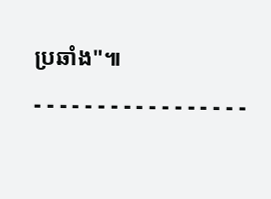ប្រឆាំង"៕
- - - - - - - - - - - - - - - - -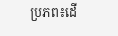ប្រភព៖ដើ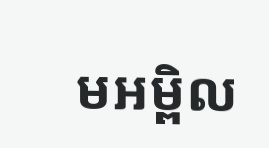មអម្ពិល